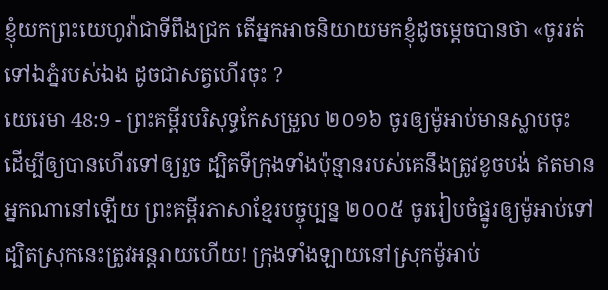ខ្ញុំយកព្រះយេហូវ៉ាជាទីពឹងជ្រក តើអ្នកអាចនិយាយមកខ្ញុំដូចម្ដេចបានថា «ចូររត់ទៅឯភ្នំរបស់ឯង ដូចជាសត្វហើរចុះ ?
យេរេមា 48:9 - ព្រះគម្ពីរបរិសុទ្ធកែសម្រួល ២០១៦ ចូរឲ្យម៉ូអាប់មានស្លាបចុះ ដើម្បីឲ្យបានហើរទៅឲ្យរួច ដ្បិតទីក្រុងទាំងប៉ុន្មានរបស់គេនឹងត្រូវខូចបង់ ឥតមានអ្នកណានៅឡើយ ព្រះគម្ពីរភាសាខ្មែរបច្ចុប្បន្ន ២០០៥ ចូររៀបចំផ្នូរឲ្យម៉ូអាប់ទៅ ដ្បិតស្រុកនេះត្រូវអន្តរាយហើយ! ក្រុងទាំងឡាយនៅស្រុកម៉ូអាប់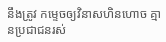នឹងត្រូវ កម្ទេចឲ្យវិនាសហិនហោច គ្មានប្រជាជនរស់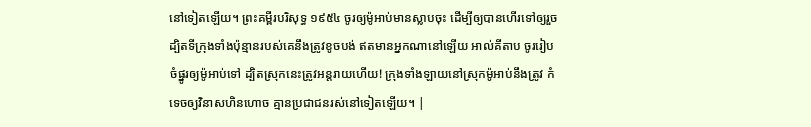នៅទៀតឡើយ។ ព្រះគម្ពីរបរិសុទ្ធ ១៩៥៤ ចូរឲ្យម៉ូអាប់មានស្លាបចុះ ដើម្បីឲ្យបានហើរទៅឲ្យរួច ដ្បិតទីក្រុងទាំងប៉ុន្មានរបស់គេនឹងត្រូវខូចបង់ ឥតមានអ្នកណានៅឡើយ អាល់គីតាប ចូររៀបចំផ្នូរឲ្យម៉ូអាប់ទៅ ដ្បិតស្រុកនេះត្រូវអន្តរាយហើយ! ក្រុងទាំងឡាយនៅស្រុកម៉ូអាប់នឹងត្រូវ កំទេចឲ្យវិនាសហិនហោច គ្មានប្រជាជនរស់នៅទៀតឡើយ។ |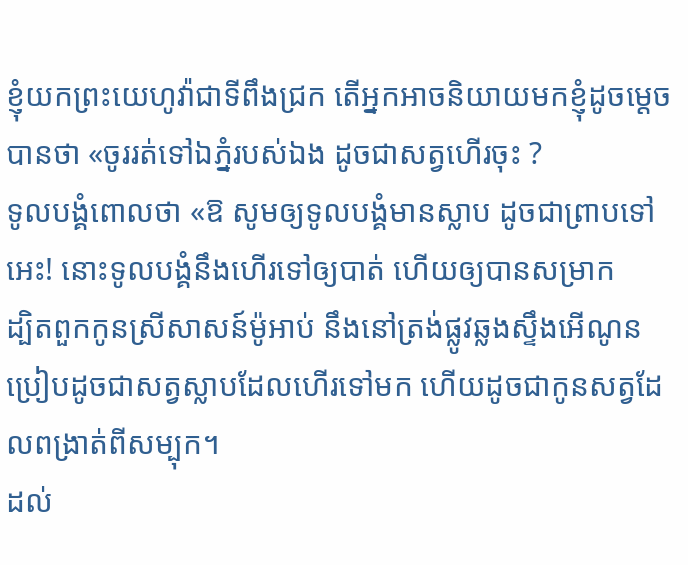ខ្ញុំយកព្រះយេហូវ៉ាជាទីពឹងជ្រក តើអ្នកអាចនិយាយមកខ្ញុំដូចម្ដេចបានថា «ចូររត់ទៅឯភ្នំរបស់ឯង ដូចជាសត្វហើរចុះ ?
ទូលបង្គំពោលថា «ឱ សូមឲ្យទូលបង្គំមានស្លាប ដូចជាព្រាបទៅអេះ! នោះទូលបង្គំនឹងហើរទៅឲ្យបាត់ ហើយឲ្យបានសម្រាក
ដ្បិតពួកកូនស្រីសាសន៍ម៉ូអាប់ នឹងនៅត្រង់ផ្លូវឆ្លងស្ទឹងអើណូន ប្រៀបដូចជាសត្វស្លាបដែលហើរទៅមក ហើយដូចជាកូនសត្វដែលពង្រាត់ពីសម្បុក។
ដល់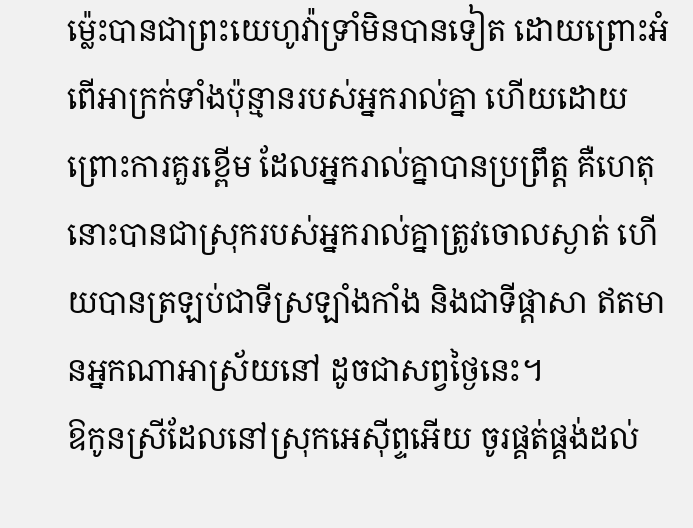ម៉្លេះបានជាព្រះយេហូវ៉ាទ្រាំមិនបានទៀត ដោយព្រោះអំពើអាក្រក់ទាំងប៉ុន្មានរបស់អ្នករាល់គ្នា ហើយដោយព្រោះការគួរខ្ពើម ដែលអ្នករាល់គ្នាបានប្រព្រឹត្ត គឺហេតុនោះបានជាស្រុករបស់អ្នករាល់គ្នាត្រូវចោលស្ងាត់ ហើយបានត្រឡប់ជាទីស្រឡាំងកាំង និងជាទីផ្ដាសា ឥតមានអ្នកណាអាស្រ័យនៅ ដូចជាសព្វថ្ងៃនេះ។
ឱកូនស្រីដែលនៅស្រុកអេស៊ីព្ទអើយ ចូរផ្គត់ផ្គង់ដល់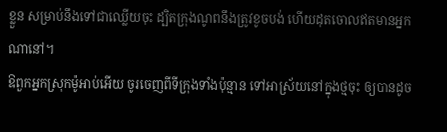ខ្លួន សម្រាប់នឹងទៅជាឈ្លើយចុះ ដ្បិតក្រុងណូពនឹងត្រូវខូចបង់ ហើយដុតចោលឥតមានអ្នកណានៅ។
ឱពួកអ្នកស្រុកម៉ូអាប់អើយ ចូរចេញពីទីក្រុងទាំងប៉ុន្មាន ទៅអាស្រ័យនៅក្នុងថ្មចុះ ឲ្យបានដូច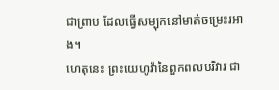ជាព្រាប ដែលធ្វើសម្បុកនៅមាត់ចម្រេះរអាង។
ហេតុនេះ ព្រះយេហូវ៉ានៃពួកពលបរិវារ ជា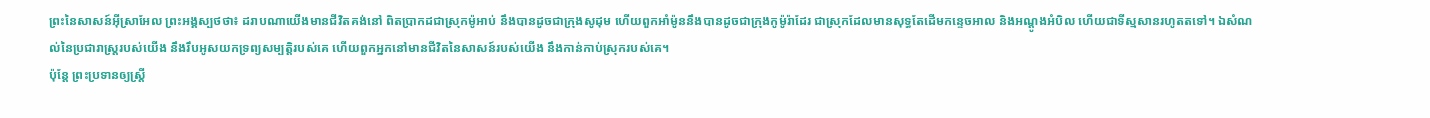ព្រះនៃសាសន៍អ៊ីស្រាអែល ព្រះអង្គស្បថថា៖ ដរាបណាយើងមានជីវិតគង់នៅ ពិតប្រាកដជាស្រុកម៉ូអាប់ នឹងបានដូចជាក្រុងសូដុម ហើយពួកអាំម៉ូននឹងបានដូចជាក្រុងកូម៉ូរ៉ាដែរ ជាស្រុកដែលមានសុទ្ធតែដើមកន្ទេចអាល និងអណ្តូងអំបិល ហើយជាទីស្មសានរហូតតទៅ។ ឯសំណល់នៃប្រជារាស្ត្ររបស់យើង នឹងរឹបអូសយកទ្រព្យសម្បត្តិរបស់គេ ហើយពួកអ្នកនៅមានជីវិតនៃសាសន៍របស់យើង នឹងកាន់កាប់ស្រុករបស់គេ។
ប៉ុន្តែ ព្រះប្រទានឲ្យស្ត្រី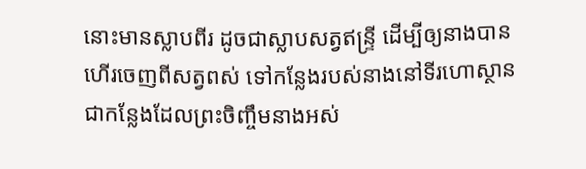នោះមានស្លាបពីរ ដូចជាស្លាបសត្វឥន្ទ្រី ដើម្បីឲ្យនាងបានហើរចេញពីសត្វពស់ ទៅកន្លែងរបស់នាងនៅទីរហោស្ថាន ជាកន្លែងដែលព្រះចិញ្ចឹមនាងអស់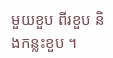មួយខួប ពីរខួប និងកន្លះខួប ។